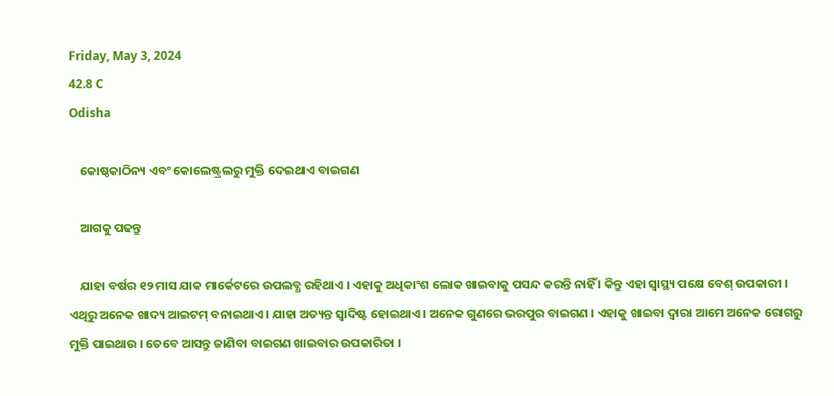Friday, May 3, 2024
42.8 C
Odisha

    କୋଷ୍ଠକାଠିନ୍ୟ ଏବଂ କୋଲେଷ୍ଟ୍ରଲରୁ ମୁକ୍ତି ଦେଇଥାଏ ବାଇଗଣ

    ଆଗକୁ ପଢନ୍ତୁ

    ଯାହା ବର୍ଷର ୧୨ ମାସ ଯାକ ମାର୍କେଟରେ ଉପଲବ୍ଧ ରହିଥାଏ । ଏହାକୁ ଅଧିକାଂଶ ଲୋକ ଖାଇବାକୁ ପସନ୍ଦ କରନ୍ତି ନାହିଁ । କିନ୍ତୁ ଏହା ସ୍ବାସ୍ଥ୍ୟ ପକ୍ଷେ ବେଶ୍ ଉପକାରୀ । ଏଥିରୁ ଅନେକ ଖାଦ୍ୟ ଆଇଟମ୍ ବନାଇଥାଏ । ଯାହା ଅତ୍ୟନ୍ତ ସ୍ବାଦିଷ୍ଟ ହୋଇଥାଏ । ଅନେକ ଗୁଣରେ ଭରପୁର ବାଇଗଣ । ଏହାକୁ ଖାଇବା ଦ୍ବାରା ଆମେ ଅନେକ ରୋଗରୁ ମୁକ୍ତି ପାଇଥାଉ । ତେବେ ଆସନ୍ତୁ ଜାଣିବା ବାଇଗଣ ଖାଇବାର ଉପକାରିତା ।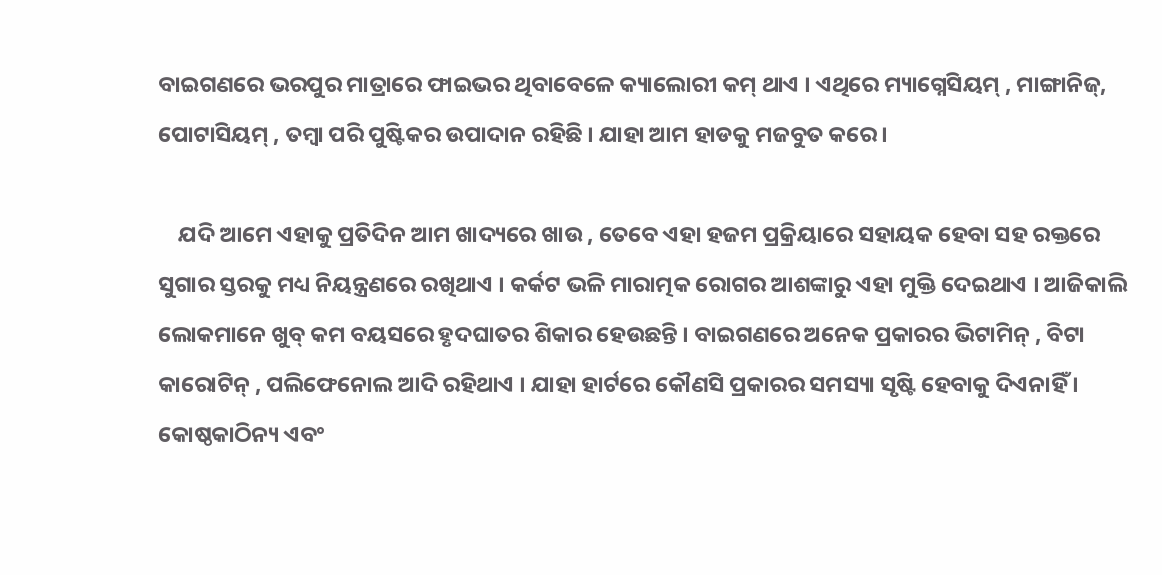ବାଇଗଣରେ ଭରପୁର ମାତ୍ରାରେ ଫାଇଭର ଥିବାବେଳେ କ୍ୟାଲୋରୀ କମ୍ ଥାଏ । ଏଥିରେ ମ୍ୟାଗ୍ନେସିୟମ୍ , ମାଙ୍ଗାନିଜ୍, ପୋଟାସିୟମ୍ , ତମ୍ବା ପରି ପୁଷ୍ଟିକର ଉପାଦାନ ରହିଛି । ଯାହା ଆମ ହାଡକୁ ମଜବୁତ କରେ ।

    ଯଦି ଆମେ ଏହାକୁ ପ୍ରତିଦିନ ଆମ ଖାଦ୍ୟରେ ଖାଉ , ତେବେ ଏହା ହଜମ ପ୍ରକ୍ରିୟାରେ ସହାୟକ ହେବା ସହ ରକ୍ତରେ ସୁଗାର ସ୍ତରକୁ ମଧ୍ୟ ନିୟନ୍ତ୍ରଣରେ ରଖିଥାଏ । କର୍କଟ ଭଳି ମାରାତ୍ମକ ରୋଗର ଆଶଙ୍କାରୁ ଏହା ମୁକ୍ତି ଦେଇଥାଏ । ଆଜିକାଲି ଲୋକମାନେ ଖୁବ୍ କମ ବୟସରେ ହୃଦଘାତର ଶିକାର ହେଉଛନ୍ତି । ବାଇଗଣରେ ଅନେକ ପ୍ରକାରର ଭିଟାମିନ୍ , ବିଟା କାରୋଟିନ୍ , ପଲିଫେନୋଲ ଆଦି ରହିଥାଏ । ଯାହା ହାର୍ଟରେ କୌଣସି ପ୍ରକାରର ସମସ୍ୟା ସୃଷ୍ଟି ହେବାକୁ ଦିଏନାହିଁ । କୋଷ୍ଠକାଠିନ୍ୟ ଏବଂ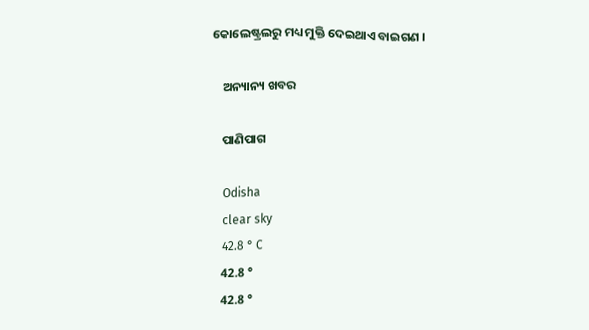କୋଲେଷ୍ଟ୍ରଲରୁ ମଧ୍ୟ ମୁକ୍ତି ଦେଇଥାଏ ବାଇଗଣ ।

    ଅନ୍ୟାନ୍ୟ ଖବର

    ପାଣିପାଗ

    Odisha
    clear sky
    42.8 ° C
    42.8 °
    42.8 °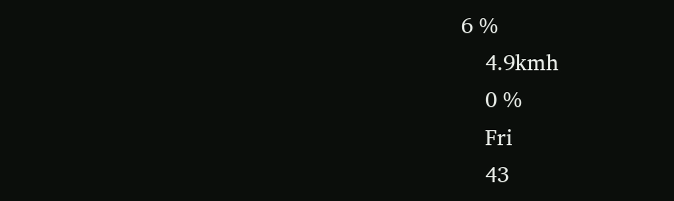6 %
    4.9kmh
    0 %
    Fri
    43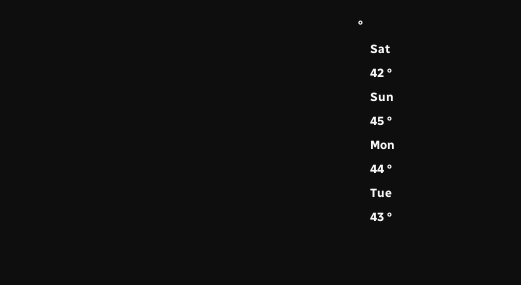°
    Sat
    42 °
    Sun
    45 °
    Mon
    44 °
    Tue
    43 °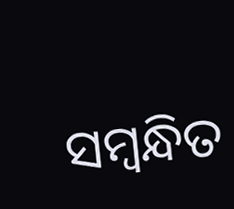ସମ୍ବନ୍ଧିତ